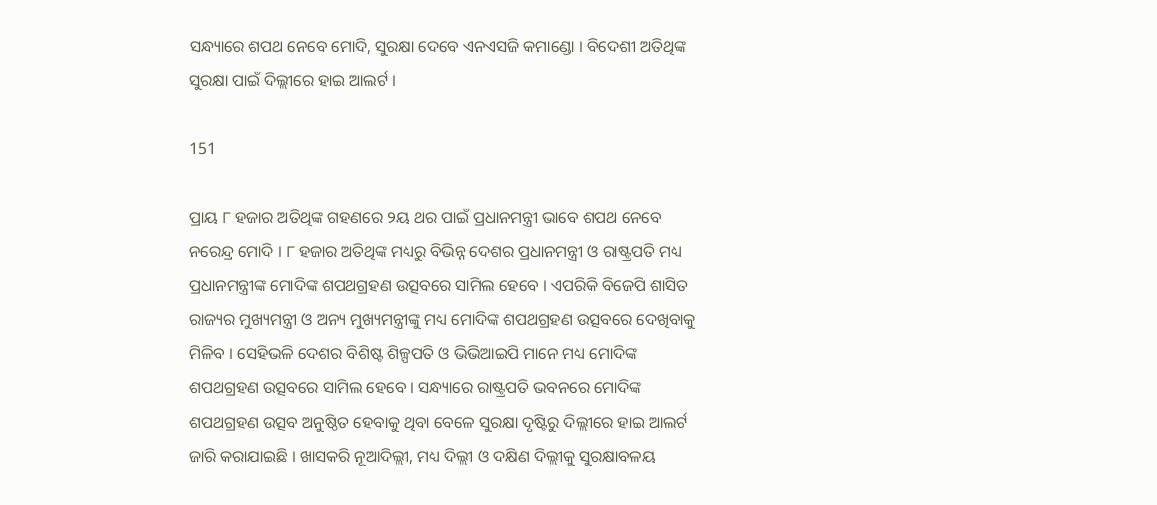ସନ୍ଧ୍ୟାରେ ଶପଥ ନେବେ ମୋଦି, ସୁରକ୍ଷା ଦେବେ ଏନଏସଜି କମାଣ୍ଡୋ । ବିଦେଶୀ ଅତିଥିଙ୍କ ସୁରକ୍ଷା ପାଇଁ ଦିଲ୍ଲୀରେ ହାଇ ଆଲର୍ଟ ।

151

ପ୍ରାୟ ୮ ହଜାର ଅତିଥିଙ୍କ ଗହଣରେ ୨ୟ ଥର ପାଇଁ ପ୍ରଧାନମନ୍ତ୍ରୀ ଭାବେ ଶପଥ ନେବେ ନରେନ୍ଦ୍ର ମୋଦି । ୮ ହଜାର ଅତିଥିଙ୍କ ମଧ୍ୟରୁ ବିଭିନ୍ନ ଦେଶର ପ୍ରଧାନମନ୍ତ୍ରୀ ଓ ରାଷ୍ଟ୍ରପତି ମଧ୍ୟ ପ୍ରଧାନମନ୍ତ୍ରୀଙ୍କ ମୋଦିଙ୍କ ଶପଥଗ୍ରହଣ ଉତ୍ସବରେ ସାମିଲ ହେବେ । ଏପରିକି ବିଜେପି ଶାସିତ ରାଜ୍ୟର ମୁଖ୍ୟମନ୍ତ୍ରୀ ଓ ଅନ୍ୟ ମୁଖ୍ୟମନ୍ତ୍ରୀଙ୍କୁ ମଧ୍ୟ ମୋଦିଙ୍କ ଶପଥଗ୍ରହଣ ଉତ୍ସବରେ ଦେଖିବାକୁ ମିଳିବ । ସେହିଭଳି ଦେଶର ବିଶିଷ୍ଟ ଶିଳ୍ପପତି ଓ ଭିଭିଆଇପି ମାନେ ମଧ୍ୟ ମୋଦିଙ୍କ ଶପଥଗ୍ରହଣ ଉତ୍ସବରେ ସାମିଲ ହେବେ । ସନ୍ଧ୍ୟାରେ ରାଷ୍ଟ୍ରପତି ଭବନରେ ମୋଦିଙ୍କ ଶପଥଗ୍ରହଣ ଉତ୍ସବ ଅନୁଷ୍ଠିତ ହେବାକୁ ଥିବା ବେଳେ ସୁରକ୍ଷା ଦୃଷ୍ଟିରୁ ଦିଲ୍ଲୀରେ ହାଇ ଆଲର୍ଟ ଜାରି କରାଯାଇଛି । ଖାସକରି ନୂଆଦିଲ୍ଲୀ, ମଧ୍ୟ ଦିଲ୍ଲୀ ଓ ଦକ୍ଷିଣ ଦିଲ୍ଲୀକୁ ସୁରକ୍ଷାବଳୟ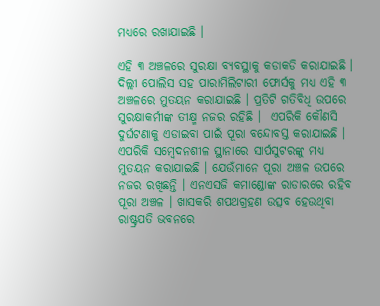ମଧ୍ୟରେ ରଖାଯାଇଛି ।

ଏହି ୩ ଅଞ୍ଚଳରେ ସୁରକ୍ଷା ବ୍ୟବସ୍ଥାକୁ କଡାକଡି କରାଯାଇଛି । ଦିଲ୍ଲୀ ପୋଲିସ ସହ ପାରାମିଲିଟାରୀ ଫୋର୍ସକୁ ମଧ୍ୟ ଏହି ୩ ଅଞ୍ଚଳରେ ମୁତୟନ କରାଯାଇଛି । ପ୍ରତିଟି ଗତିବିଧି ଉପରେ ସୁରକ୍ଷାକର୍ମୀଙ୍କ ତୀକ୍ଷ୍ମ ନଜର ରହିଛି ।  ଏପରିକି କୌଣସି ଦୁର୍ଘଟଣାକୁ ଏଡାଇବା ପାଇଁ ପୂରା ବନ୍ଦୋବସ୍ତ କରାଯାଇଛି । ଏପରିକି ସମ୍ବେଦନଶୀଳ ସ୍ଥାନାରେ ସାର୍ପସୁଟରଙ୍କୁ ମଧ୍ୟ ମୁତୟନ କରାଯାଇଛି । ଯେଉଁମାନେ ପୂରା ଅଞ୍ଚଳ ଉପରେ ନଜର ରଖିଛନ୍ତି । ଏନଏସଜି କମାଣ୍ଡୋଙ୍କ ରାଡାରରେ ରହିବ ପୂରା ଅଞ୍ଚଳ । ଖାସକରି ଶପଥଗ୍ରହଣ ଉତ୍ସବ ହେଉଥିବା ରାଷ୍ଟ୍ରପତି ଭବନରେ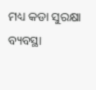ମଧ୍ୟ କଡା ସୁରକ୍ଷା ବ୍ୟବସ୍ଥା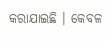କରାଯାଇଛି । କେବଳ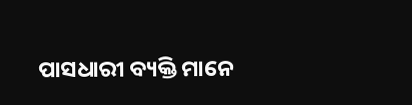ପାସଧାରୀ ବ୍ୟକ୍ତି ମାନେ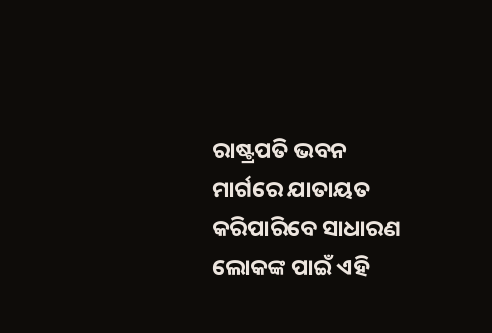ରାଷ୍ଟ୍ରପତି ଭବନ ମାର୍ଗରେ ଯାତାୟତ କରିପାରିବେ ସାଧାରଣ ଲୋକଙ୍କ ପାଇଁ ଏହି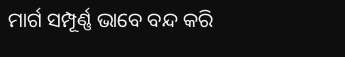ମାର୍ଗ ସମ୍ପୂର୍ଣ୍ଣ ଭାବେ ବନ୍ଦ କରି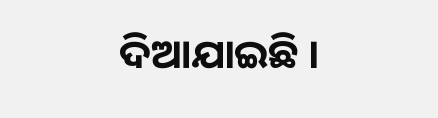ଦିଆଯାଇଛି ।